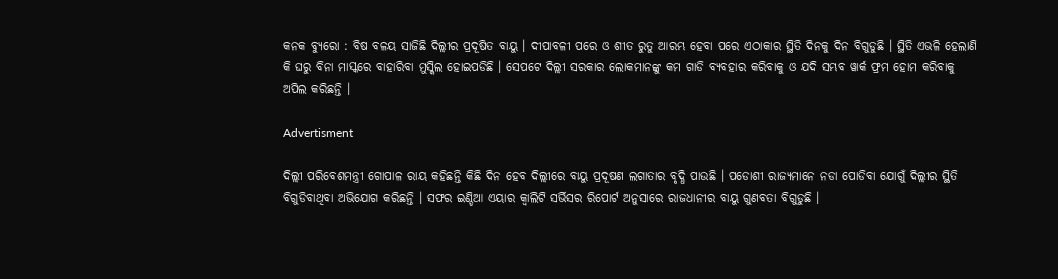କନକ ବ୍ୟୁରୋ : ବିଷ ବଳୟ ସାଜିଛି ଦିଲ୍ଲୀର ପ୍ରଦୂଷିତ ବାୟୁ । ଦୀପାବଳୀ ପରେ ଓ ଶୀତ ରୁତୁ ଆରମ୍ଭ ହେବା ପରେ ଏଠାକାର ସ୍ଥିତି ଦିନକୁ ଦିନ ବିଗୁଡୁଛି । ସ୍ଥିତି ଏଭଳି ହେଲାଣି କି ଘରୁ ବିନା ମାସ୍କରେ ବାହାରିବା ମୁସ୍କିଲ ହୋଇପଡିଛି । ସେପଟେ ଦିଲ୍ଲୀ ସରକାର ଲୋକମାନଙ୍କୁ କମ ଗାଡି ବ୍ୟବହାର କରିବାକୁ ଓ ଯଦି ସମ୍ଭବ ୱାର୍କ ଫ୍ରମ ହୋମ କରିବାକୁ ଅପିଲ କରିଛନ୍ତି ।

Advertisment

ଦିଲ୍ଲୀ ପରିବେଶମନ୍ତ୍ରୀ ଗୋପାଳ ରାୟ କହିଛନ୍ତି କିଛି ଦିନ ହେବ ଦିଲ୍ଲୀରେ ବାୟୁ ପ୍ରଦୂଷଣ ଲଗାତାର ବୃଦ୍ଧି ପାଉଛି । ପଡୋଶୀ ରାଜ୍ୟମାନେ ନଡା ପୋଡିବା ଯୋଗୁଁ ଦିଲ୍ଲୀର ସ୍ଥିତି ବିଗୁଡିବାଥିବା ଅଭିଯୋଗ କରିଛନ୍ତି । ସଫର ଇଣ୍ଡିଆ ଏୟାର କ୍ୱାଲିଟି ସର୍ଭିସର ରିପୋର୍ଟ ଅନୁସାରେ ରାଜଧାନୀର ବାୟୁ ଗୁଣବତା ବିଗୁଡୁଛି ।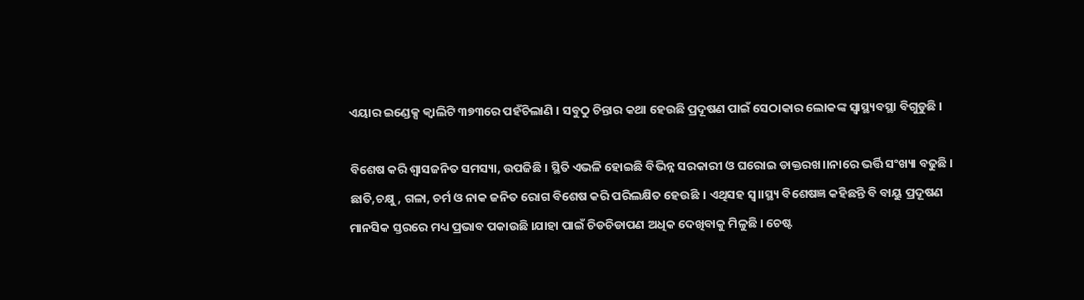ଏୟାର ଇଣ୍ଡେକ୍ସ କ୍ୱାଲିଟି ୩୭୩ରେ ପହଁଚିଲାଣି । ସବୁଠୁ ଚିନ୍ତାର କଥା ହେଉଛି ପ୍ରଦୂଷଣ ପାଇଁ ସେଠାକାର ଲୋକଙ୍କ ସ୍ୱାସ୍ଥ୍ୟବସ୍ଥା ବିଗୁଡୁଛି ।

ବିଶେଷ କରି ଶ୍ୱାସଜନିତ ସମସ୍ୟା, ଉପଜିଛି । ସ୍ଥିତି ଏଭଳି ହୋଇଛି ବିଭିନ୍ନ ସରକାରୀ ଓ ଘରୋଇ ଡାକ୍ତରଖ।।ନାରେ ଭର୍ତ୍ତି ସଂଖ୍ୟା ବଢୁଛି । ଛାତି,ଚକ୍ଷୁ, ଗଳା, ଚର୍ମ ଓ ନାକ ଜନିତ ରୋଗ ବିଶେଷ କରି ପରିଲକ୍ଷିତ ହେଉଛି । ଏଥିସହ ସ୍ୱ।।ସ୍ଥ୍ୟ ବିଶେଷଜ୍ଞ କହିଛନ୍ତି ବି ବାୟୁ ପ୍ରଦୂଷଣ ମାନସିକ ସ୍ତରରେ ମଧ୍ୟ ପ୍ରଭାବ ପକାଉଛି ।ଯାହା ପାଇଁ ଚିଡଚିଡାପଣ ଅଧିକ ଦେଖିବାକୁ ମିଳୁଛି । ଚେଷ୍ଟ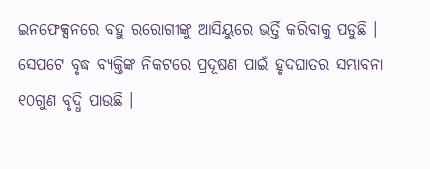ଇନଫେକ୍ସନରେ ବହୁ ରରୋଗୀଙ୍କୁ ଆସିୟୁରେ ଭର୍ତ୍ତି କରିବାକୁ ପଡୁଛି । ସେପଟେ ବୃଦ୍ଧ ବ୍ୟକ୍ତିଙ୍କ ନିକଟରେ ପ୍ରଦୂଷଣ ପାଇଁ ହୃଦଘାତର ସମ୍ଭାବନା ୧୦ଗୁଣ ବୃଦ୍ଧି ପାଉଛି ।